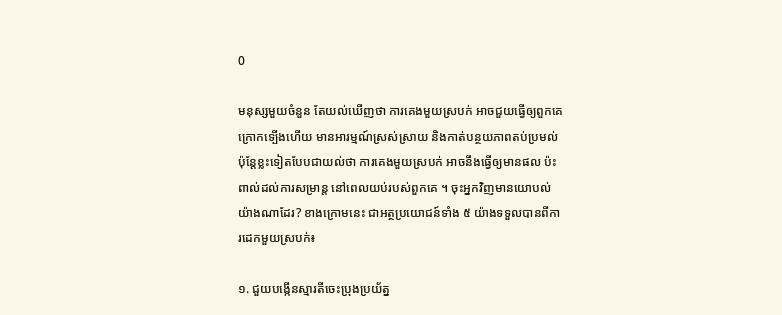0

មនុស្សមួយចំនួន តែយល់ឃើញថា ការគេងមួយស្របក់ អាចជួយធ្វើឲ្យពួកគេ ក្រោកទ្បើងហើយ មានអារម្មណ៍ស្រស់ស្រាយ និងកាត់បន្ថយភាពតប់ប្រមល់ ប៉ុន្តែខ្លះទៀតបែបជាយល់ថា ការគេងមួយស្របក់ អាចនឹងធ្វើឲ្យមានផល ប៉ះពាល់ដល់ការសម្រាន្ត នៅពេលយប់របស់ពួកគេ ។ ចុះអ្នកវិញមានយោបល់យ៉ាងណាដែរ? ខាងក្រោមនេះ ជាអត្ថប្រយោជន៍ទាំង ៥ យ៉ាងទទួលបានពីការដេកមួយស្របក់៖

១. ជួយបង្កើនស្មារតីចេះប្រុងប្រយ័ត្ន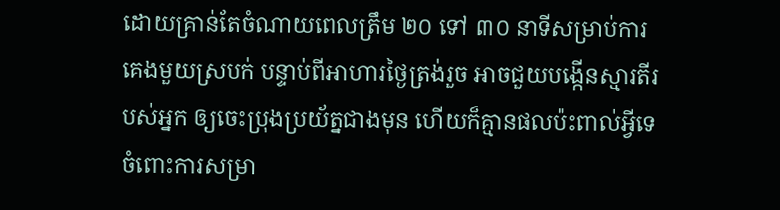ដោយគ្រាន់តែចំណាយពេលត្រឹម ២០ ទៅ ៣០ នាទីសម្រាប់ការ គេងមួយស្របក់ បន្ទាប់ពីអាហារថ្ងៃត្រង់រួច អាចជួយបង្កើនស្មារតីរបស់អ្នក ឲ្យចេះប្រុងប្រយ័ត្នជាងមុន ហើយក៏គ្មានផលប៉ះពាល់អ្វីទេ ចំពោះការសម្រា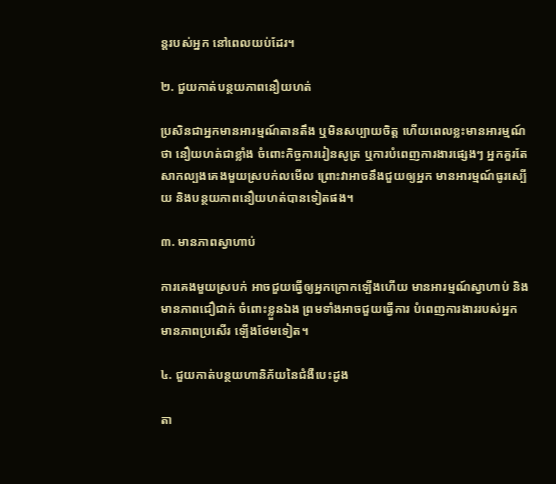ន្ដរបស់អ្នក នៅពេលយប់ដែរ។

២. ជួយកាត់បន្ថយភាពនឿយហត់

ប្រសិនជាអ្នកមានអារម្មណ៍តានតឹង ឬមិនសប្បាយចិត្ត ហើយពេលខ្លះមានអារម្មណ៍ថា នឿយហត់ជាខ្លាំង ចំពោះកិច្ចការរៀនសូត្រ ឬការបំពេញការងារផ្សេងៗ អ្នកគួរតែសាកល្បងគេងមួយស្របក់លមើល ព្រោះវាអាចនឹងជួយឲ្យអ្នក មានអារម្មណ៍ធូរស្បើយ និងបន្ថយភាពនឿយហត់បានទៀតផង។

៣. មានភាពស្វាហាប់

ការគេងមួយស្របក់ អាចជួយធ្វើឲ្យអ្នកក្រោកទ្បើងហើយ មានអារម្មណ៍ស្វាហាប់ និងមានភាពជឿជាក់ ចំពោះខ្លួនឯង ព្រមទាំងអាចជួយធ្វើការ បំពេញការងាររបស់អ្នក មានភាពប្រសើរ ទ្បើងថែមទៀត។

៤. ជួយកាត់បន្ថយហានិភ័យនៃជំងឺបេះដូង

តា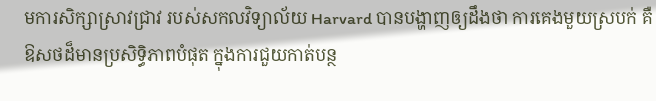មការសិក្សាស្រាវជ្រាវ របស់សកលវិទ្យាល័យ Harvard បានបង្ហាញឲ្យដឹងថា ការគេងមួយស្របក់ គឺឱសថដ៏មានប្រសិទ្ធិភាពបំផុត ក្នុងការជួយកាត់បន្ថ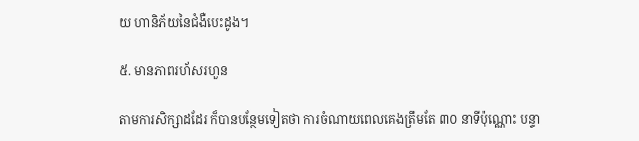យ ហានិភ័យនៃជំងឺបេះដូង។

៥. មានភាពរហ័សរហួន

តាមការសិក្សាដដែរ ក៏បានបន្ថែមទៀតថា ការចំណាយពេលគេងត្រឹមតែ ៣០ នាទីប៉ុណ្ណោះ បន្ទា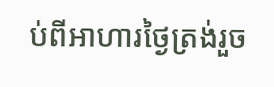ប់ពីអាហារថ្ងៃត្រង់រួច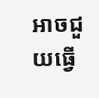អាចជួយធ្វើ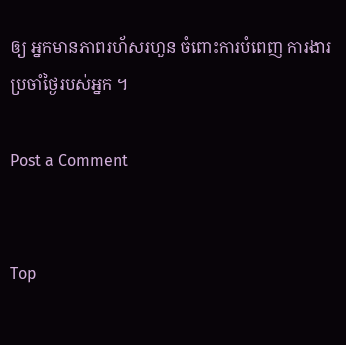ឲ្យ អ្នកមានភាពរហ័សរហួន ចំពោះការបំពេញ ការងារប្រចាំថ្ងៃរបស់អ្នក ។

Post a Comment


Top